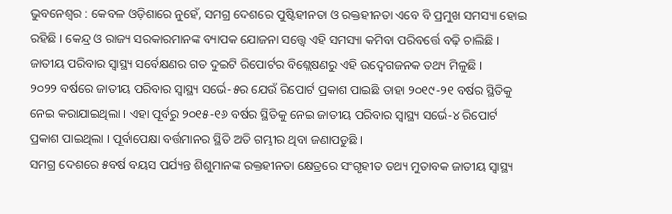ଭୁବନେଶ୍ୱର : କେବଳ ଓଡ଼ିଶାରେ ନୁହେଁ, ସମଗ୍ର ଦେଶରେ ପୁଷ୍ଟିହୀନତା ଓ ରକ୍ତହୀନତା ଏବେ ବି ପ୍ରମୁଖ ସମସ୍ୟା ହୋଇ ରହିଛି । କେନ୍ଦ୍ର ଓ ରାଜ୍ୟ ସରକାରମାନଙ୍କ ବ୍ୟାପକ ଯୋଜନା ସତ୍ତ୍ୱେ ଏହି ସମସ୍ୟା କମିବା ପରିବର୍ତ୍ତେ ବଢ଼ି ଚାଲିଛି । ଜାତୀୟ ପରିବାର ସ୍ୱାସ୍ଥ୍ୟ ସର୍ବେକ୍ଷଣର ଗତ ଦୁଇଟି ରିପୋର୍ଟର ବିଶ୍ଲେଷଣରୁ ଏହି ଉଦ୍ବେଗଜନକ ତଥ୍ୟ ମିଳୁଛି ।
୨୦୨୨ ବର୍ଷରେ ଜାତୀୟ ପରିବାର ସ୍ୱାସ୍ଥ୍ୟ ସର୍ଭେ-୫ର ଯେଉଁ ରିପୋର୍ଟ ପ୍ରକାଶ ପାଇଛି ତାହା ୨୦୧୯-୨୧ ବର୍ଷର ସ୍ଥିତିକୁ ନେଇ କରାଯାଇଥିଲା । ଏହା ପୂର୍ବରୁ ୨୦୧୫-୧୬ ବର୍ଷର ସ୍ଥିତିକୁ ନେଇ ଜାତୀୟ ପରିବାର ସ୍ୱାସ୍ଥ୍ୟ ସର୍ଭେ-୪ ରିପୋର୍ଟ ପ୍ରକାଶ ପାଇଥିଲା । ପୂର୍ବାପେକ୍ଷା ବର୍ତ୍ତମାନର ସ୍ଥିତି ଅତି ଗମ୍ଭୀର ଥିବା ଜଣାପଡୁଛି ।
ସମଗ୍ର ଦେଶରେ ୫ବର୍ଷ ବୟସ ପର୍ଯ୍ୟନ୍ତ ଶିଶୁମାନଙ୍କ ରକ୍ତହୀନତା କ୍ଷେତ୍ରରେ ସଂଗୃହୀତ ତଥ୍ୟ ମୁତାବକ ଜାତୀୟ ସ୍ୱାସ୍ଥ୍ୟ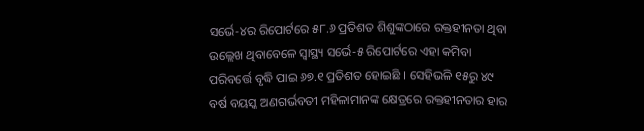ସର୍ଭେ-୪ର ରିପୋର୍ଟରେ ୫୮.୬ ପ୍ରତିଶତ ଶିଶୁଙ୍କଠାରେ ରକ୍ତହୀନତା ଥିବା ଉଲ୍ଲେଖ ଥିବାବେଳେ ସ୍ୱାସ୍ଥ୍ୟ ସର୍ଭେ-୫ ରିପୋର୍ଟରେ ଏହା କମିବା ପରିବର୍ତ୍ତେ ବୃଦ୍ଧି ପାଇ ୬୭.୧ ପ୍ରତିଶତ ହୋଇଛି । ସେହିଭଳି ୧୫ରୁ ୪୯ ବର୍ଷ ବୟସ୍କ ଅଣଗର୍ଭବତୀ ମହିଳାମାନଙ୍କ କ୍ଷେତ୍ରରେ ରକ୍ତହୀନତାର ହାର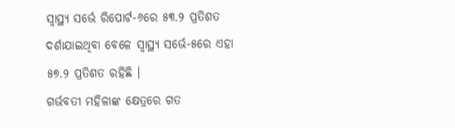ସ୍ୱାସ୍ଥ୍ୟ ସର୍ଭେ ରିପୋର୍ଟ-୬ରେ ୫୩.୨ ପ୍ରତିଶତ ଦର୍ଶାଯାଇଥିବା ବେଳେ ସ୍ୱାସ୍ଥ୍ୟ ସର୍ଭେ-୫ରେ ଏହା ୫୭.୨ ପ୍ରତିଶତ ରହିଛି ।
ଗର୍ଭବତୀ ମହିଳାଙ୍କ କ୍ଷେତ୍ରରେ ଗତ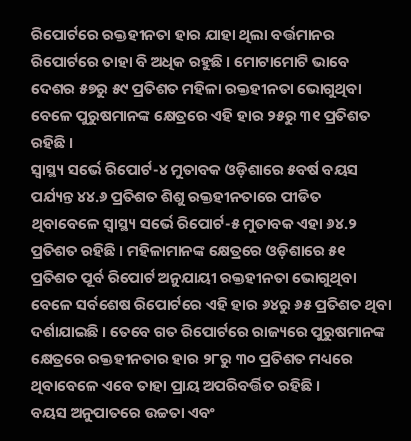ରିପୋର୍ଟରେ ରକ୍ତହୀନତା ହାର ଯାହା ଥିଲା ବର୍ତ୍ତମାନର ରିପୋର୍ଟରେ ତାହା ବି ଅଧିକ ରହୁଛି । ମୋଟାମୋଟି ଭାବେ ଦେଶର ୫୭ରୁ ୫୯ ପ୍ରତିଶତ ମହିଳା ରକ୍ତହୀନତା ଭୋଗୁଥିବା ବେଳେ ପୁରୁଷମାନଙ୍କ କ୍ଷେତ୍ରରେ ଏହି ହାର ୨୫ରୁ ୩୧ ପ୍ରତିଶତ ରହିଛି ।
ସ୍ୱାସ୍ଥ୍ୟ ସର୍ଭେ ରିପୋର୍ଟ-୪ ମୁତାବକ ଓଡ଼ିଶାରେ ୫ବର୍ଷ ବୟସ ପର୍ଯ୍ୟନ୍ତ ୪୪.୬ ପ୍ରତିଶତ ଶିଶୁ ରକ୍ତହୀନତାରେ ପୀଡିତ ଥିବାବେଳେ ସ୍ୱାସ୍ଥ୍ୟ ସର୍ଭେ ରିପୋର୍ଟ-୫ ମୁତାବକ ଏହା ୬୪.୨ ପ୍ରତିଶତ ରହିଛି । ମହିଳାମାନଙ୍କ କ୍ଷେତ୍ରରେ ଓଡ଼ିଶାରେ ୫୧ ପ୍ରତିଶତ ପୂର୍ବ ରିପୋର୍ଟ ଅନୁଯାୟୀ ରକ୍ତହୀନତା ଭୋଗୁଥିବା ବେଳେ ସର୍ବଶେଷ ରିପୋର୍ଟରେ ଏହି ହାର ୬୪ରୁ ୬୫ ପ୍ରତିଶତ ଥିବା ଦର୍ଶାଯାଇଛି । ତେବେ ଗତ ରିପୋର୍ଟରେ ରାଜ୍ୟରେ ପୁରୁଷମାନଙ୍କ କ୍ଷେତ୍ରରେ ରକ୍ତହୀନତାର ହାର ୨୮ରୁ ୩୦ ପ୍ରତିଶତ ମଧ୍ୟରେ ଥିବାବେଳେ ଏବେ ତାହା ପ୍ରାୟ ଅପରିବର୍ତ୍ତିତ ରହିଛି ।
ବୟସ ଅନୁପାତରେ ଉଚ୍ଚତା ଏବଂ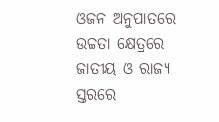ଓଜନ ଅନୁପାତରେ ଉଚ୍ଚତା କ୍ଷେତ୍ରରେ ଜାତୀୟ ଓ ରାଜ୍ୟ ସ୍ତରରେ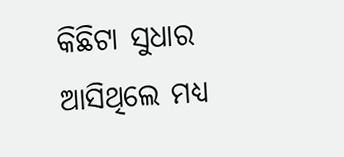କିଛିଟା ସୁଧାର ଆସିଥିଲେ ମଧ୍ୟ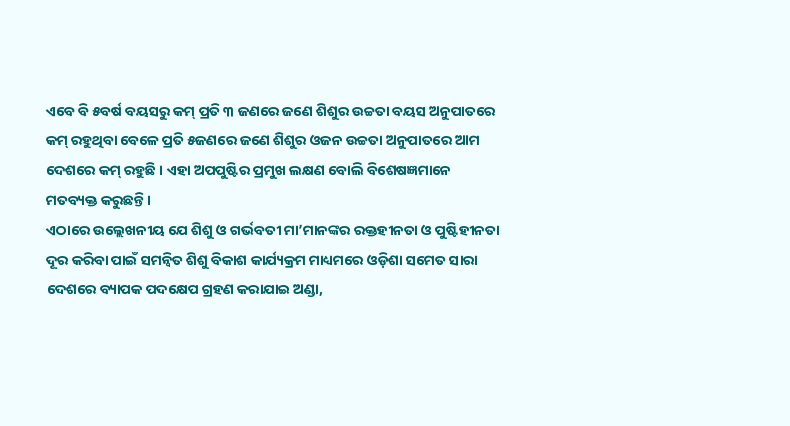ଏବେ ବି ୫ବର୍ଷ ବୟସରୁ କମ୍ ପ୍ରତି ୩ ଜଣରେ ଜଣେ ଶିଶୁର ଉଚ୍ଚତା ବୟସ ଅନୁପାତରେ କମ୍ ରହୁଥିବା ବେଳେ ପ୍ରତି ୫ଜଣରେ ଜଣେ ଶିଶୁର ଓଜନ ଉଚ୍ଚତା ଅନୁପାତରେ ଆମ ଦେଶରେ କମ୍ ରହୁଛି । ଏହା ଅପପୁଷ୍ଟିର ପ୍ରମୁଖ ଲକ୍ଷଣ ବୋଲି ବିଶେଷଜ୍ଞମାନେ ମତବ୍ୟକ୍ତ କରୁଛନ୍ତି ।
ଏଠାରେ ଉଲ୍ଲେଖନୀୟ ଯେ ଶିଶୁ ଓ ଗର୍ଭବତୀ ମା’ମାନଙ୍କର ରକ୍ତହୀନତା ଓ ପୁଷ୍ଟିହୀନତା ଦୂର କରିବା ପାଇଁ ସମନ୍ୱିତ ଶିଶୁ ବିକାଶ କାର୍ଯ୍ୟକ୍ରମ ମାଧ୍ୟମରେ ଓଡ଼ିଶା ସମେତ ସାରା ଦେଶରେ ବ୍ୟାପକ ପଦକ୍ଷେପ ଗ୍ରହଣ କରାଯାଇ ଅଣ୍ଡା,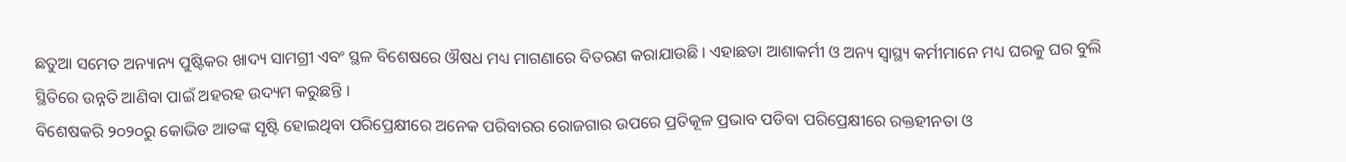ଛତୁଆ ସମେତ ଅନ୍ୟାନ୍ୟ ପୁଷ୍ଟିକର ଖାଦ୍ୟ ସାମଗ୍ରୀ ଏବଂ ସ୍ଥଳ ବିଶେଷରେ ଔଷଧ ମଧ୍ୟ ମାଗଣାରେ ବିତରଣ କରାଯାଉଛି । ଏହାଛଡା ଆଶାକର୍ମୀ ଓ ଅନ୍ୟ ସ୍ୱାସ୍ଥ୍ୟ କର୍ମୀମାନେ ମଧ୍ୟ ଘରକୁ ଘର ବୁଲି ସ୍ଥିତିରେ ଉନ୍ନତି ଆଣିବା ପାଇଁ ଅହରହ ଉଦ୍ୟମ କରୁଛନ୍ତି ।
ବିଶେଷକରି ୨୦୨୦ରୁ କୋଭିଡ ଆତଙ୍କ ସୃଷ୍ଟି ହୋଇଥିବା ପରିପ୍ରେକ୍ଷୀରେ ଅନେକ ପରିବାରର ରୋଜଗାର ଉପରେ ପ୍ରତିକୂଳ ପ୍ରଭାବ ପଡିବା ପରିପ୍ରେକ୍ଷୀରେ ରକ୍ତହୀନତା ଓ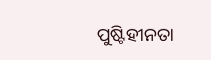ପୁଷ୍ଟିହୀନତା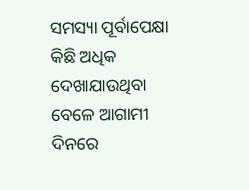ସମସ୍ୟା ପୂର୍ବାପେକ୍ଷା କିଛି ଅଧିକ ଦେଖାଯାଉଥିବା ବେଳେ ଆଗାମୀ ଦିନରେ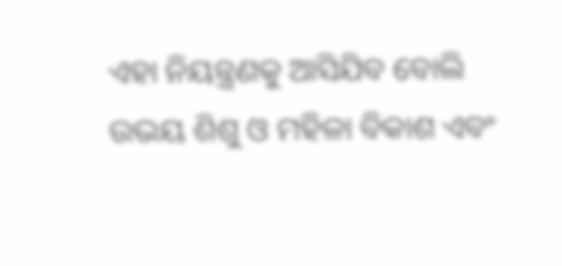ଏହା ନିୟନ୍ତ୍ରଣକୁ ଆସିଯିବ ବୋଲି ଉଭୟ ଶିଶୁ ଓ ମହିଳା ବିକାଶ ଏବଂ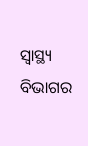ସ୍ୱାସ୍ଥ୍ୟ ବିଭାଗର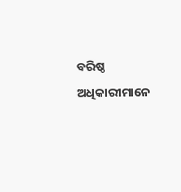ବରିଷ୍ଠ ଅଧିକାରୀମାନେ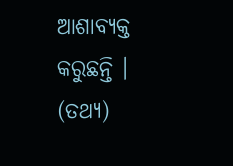ଆଶାବ୍ୟକ୍ତ କରୁଛନ୍ତି । (ତଥ୍ୟ)